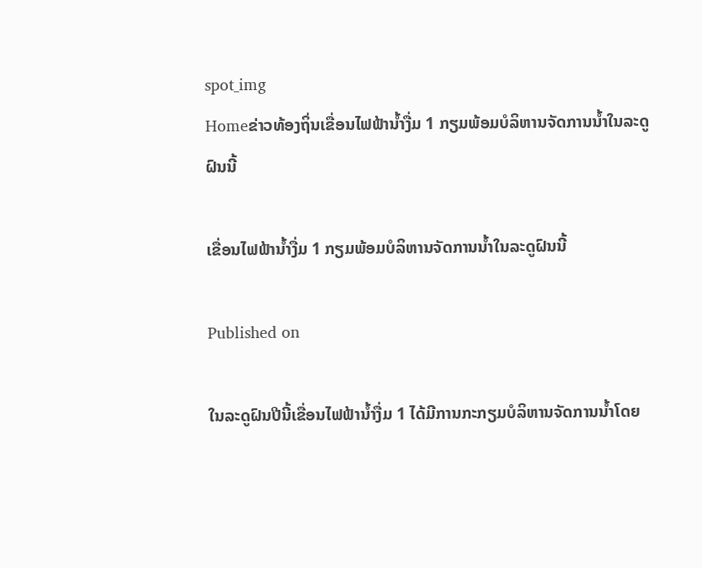spot_img
Homeຂ່າວທ້ອງຖິ່ນເຂື່ອນໄຟຟ້ານ້ຳງື່ມ 1 ກຽມພ້ອມບໍລິຫານຈັດການນໍ້າໃນລະດູຝົນນີ້

ເຂື່ອນໄຟຟ້ານ້ຳງື່ມ 1 ກຽມພ້ອມບໍລິຫານຈັດການນໍ້າໃນລະດູຝົນນີ້

Published on

ໃນລະດູຝົນປີນີ້ເຂື່ອນໄຟຟ້ານ້ຳງື່ມ 1 ໄດ້ມີການກະກຽມບໍລິຫານຈັດການນໍ້າໂດຍ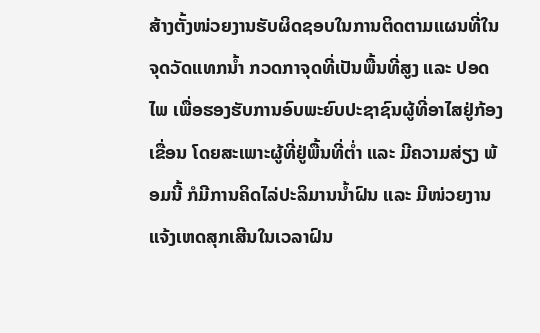ສ້າງຕັ້ງໜ່ວຍງານຮັບຜິດຊອບໃນການຕິດຕາມແຜນທີ່ໃນຈຸດວັດແທກນ້ຳ ກວດກາຈຸດທີ່ເປັນພື້ນທີ່ສູງ ແລະ ປອດໄພ ເພື່ອຮອງຮັບການອົບພະຍົບປະຊາຊົນຜູ້ທີ່ອາໄສຢູ່ກ້ອງເຂື່ອນ ໂດຍສະເພາະຜູ້ທີ່ຢູ່ພື້ນທີ່ຕ່ຳ ແລະ ມີຄວາມສ່ຽງ ພ້ອມນີ້ ກໍມີການຄິດໄລ່ປະລິມານນໍ້າຝົນ ແລະ ມີໜ່ວຍງານແຈ້ງເຫດສຸກເສີນໃນເວລາຝົນ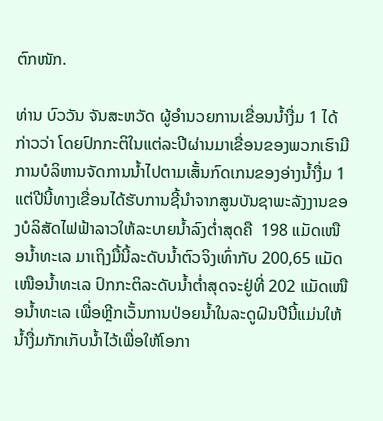ຕົກໜັກ.

ທ່ານ ບົວວັນ ຈັນສະຫວັດ ຜູ້ອໍານວຍການເຂື່ອນນໍ້າງື່ມ 1 ໄດ້ກ່າວວ່າ ໂດຍປົກກະຕິໃນແຕ່ລະປີຜ່ານມາເຂື່ອນຂອງພວກເຮົາມີການບໍລິຫານຈັດການນ້ຳໄປຕາມເສັ້ນກົດເກນຂອງອ່າງນ້ຳງື່ມ 1 ແຕ່ປີນີ້ທາງເຂື່ອນໄດ້ຮັບການຊີ້ນຳຈາກສູນບັນຊາພະລັງງານຂອງບໍລິສັດໄຟຟ້າລາວໃຫ້ລະບາຍນ້ຳລົງຕໍ່າສຸດຄື  198 ແມັດເໜືອນ້ຳທະເລ ມາເຖິງມື້ນີ້ລະດັບນ້ຳຕົວຈິງເທົ່າກັບ 200,65 ແມັດເໜືອນ້ຳທະເລ ປົກກະຕິລະດັບນ້ຳຕໍ່າສຸດຈະຢູ່ທີ່ 202 ແມັດເໜືອນ້ຳທະເລ ເພື່ອຫຼີກເວັ້ນການປ່ອຍນ້ຳໃນລະດູຝົນປີນີ້ແມ່ນໃຫ້ນ້ຳງື່ມກັກເກັບນ້ຳໄວ້ເພື່ອໃຫ້ໂອກາ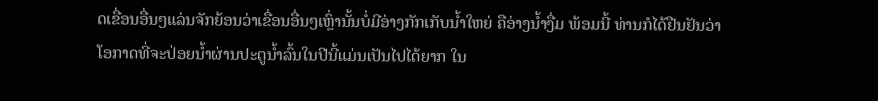ດເຂື່ອນອື່ນໆແລ່ນຈັກຍ້ອນວ່າເຂື່ອນອື່ນໆເຫຼົ່ານັ້ນບໍ່ມີອ່າງກັກເກັບນ້ຳໃຫຍ່ ຄືອ່າງນ້ຳງື່ມ ພ້ອມນີ້ ທ່ານກໍໄດ້ຢືນຢັນວ່າ ໂອກາດທີ່ຈະປ່ອຍນ້ຳຜ່ານປະຕູນ້ຳລົ້ນໃນປີນີ້ແມ່ນເປັນໄປໄດ້ຍາກ ໃນ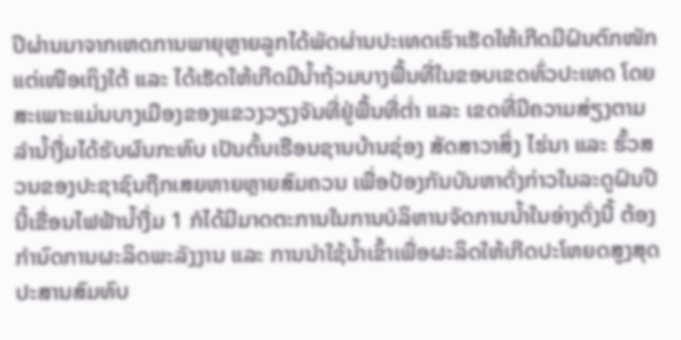ປີຜ່ານມາຈາກເຫດການພາຍຸຫຼາຍລູກໄດ້ພັດຜ່ານປະເທດເຮົາເຮັດໃຫ້ເກີດມີຝົນຕົກໜັກ ແຕ່ເໜືອເຖິງໃຕ້ ແລະ ໄດ້ເຮັດໃຫ້ເກີດມີນ້ຳຖ້ວມບາງພື້ນທີ່ໃນຂອບເຂດທົ່ວປະເທດ ໂດຍສະເພາະແມ່ນບາງເມືອງຂອງແຂວງວຽງຈັນທີ່ຢູ່ພື້ນທີ່ຕໍ່າ ແລະ ເຂດທີ່ມີຄວາມສ່ຽງຕາມລຳນ້ຳງື່ມໄດ້ຮັບຜົນກະທົບ ເປັນຕົ້ນເຮືອນຊານບ້ານຊ່ອງ ສັດສາວາສິ່ງ ໄຮ່ນາ ແລະ ຮົ້ວສວນຂອງປະຊາຊົນຖືກເສຍຫາຍຫຼາຍສົມຄວນ ເພື່ອປ້ອງກັນບັນຫາດັ່ງກ່າວໃນລະດູຝົນປີນີ້ເຂື່ອນໄຟຟ້ານ້ຳງື່ມ 1 ກໍໄດ້ມີມາດຕະການໃນການບໍລິຫານຈັດການນ້ຳໃນອ່າງດັ່ງນີ້ ຕ້ອງກຳນົດການຜະລິດພະລັງງານ ແລະ ການນຳໃຊ້ນ້ຳເຂົ້າເພື່ອຜະລິດໃຫ້ເກີດປະໂຫຍດສູງສຸດ ປະສານສົມທົບ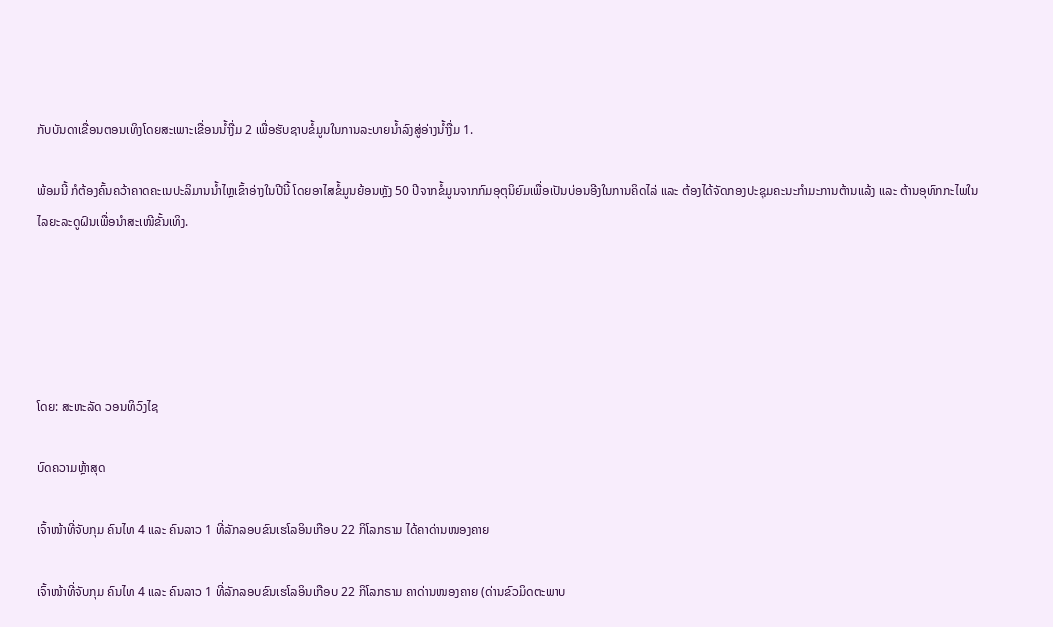ກັບບັນດາເຂື່ອນຕອນເທິງໂດຍສະເພາະເຂື່ອນນ້ຳງື່ມ 2 ເພື່ອຮັບຊາບຂໍ້ມູນໃນການລະບາຍນ້ຳລົງສູ່ອ່າງນ້ຳງື່ມ 1.

ພ້ອມນີ້ ກໍຕ້ອງຄົ້ນຄວ້າຄາດຄະເນປະລິມານນ້ຳໄຫຼເຂົ້າອ່າງໃນປີນີ້ ໂດຍອາໄສຂໍ້ມູນຍ້ອນຫຼັງ 50 ປີຈາກຂໍ້ມູນຈາກກົມອຸຕຸນິຍົມເພື່ອເປັນບ່ອນອີງໃນການຄິດໄລ່ ແລະ ຕ້ອງໄດ້ຈັດກອງປະຊຸມຄະນະກຳມະການຕ້ານແລ້ງ ແລະ ຕ້ານອຸທົກກະໄພໃນໄລຍະລະດູຝົນເພື່ອນຳສະເໜີຂັ້ນເທິງ.





ໂດຍ: ສະຫະລັດ ວອນທິວົງໄຊ

ບົດຄວາມຫຼ້າສຸດ

ເຈົ້າໜ້າທີ່ຈັບກຸມ ຄົນໄທ 4 ແລະ ຄົນລາວ 1 ທີ່ລັກລອບຂົນເຮໂລອິນເກືອບ 22 ກິໂລກຣາມ ໄດ້ຄາດ່ານໜອງຄາຍ

ເຈົ້າໜ້າທີ່ຈັບກຸມ ຄົນໄທ 4 ແລະ ຄົນລາວ 1 ທີ່ລັກລອບຂົນເຮໂລອິນເກືອບ 22 ກິໂລກຣາມ ຄາດ່ານໜອງຄາຍ (ດ່ານຂົວມິດຕະພາບ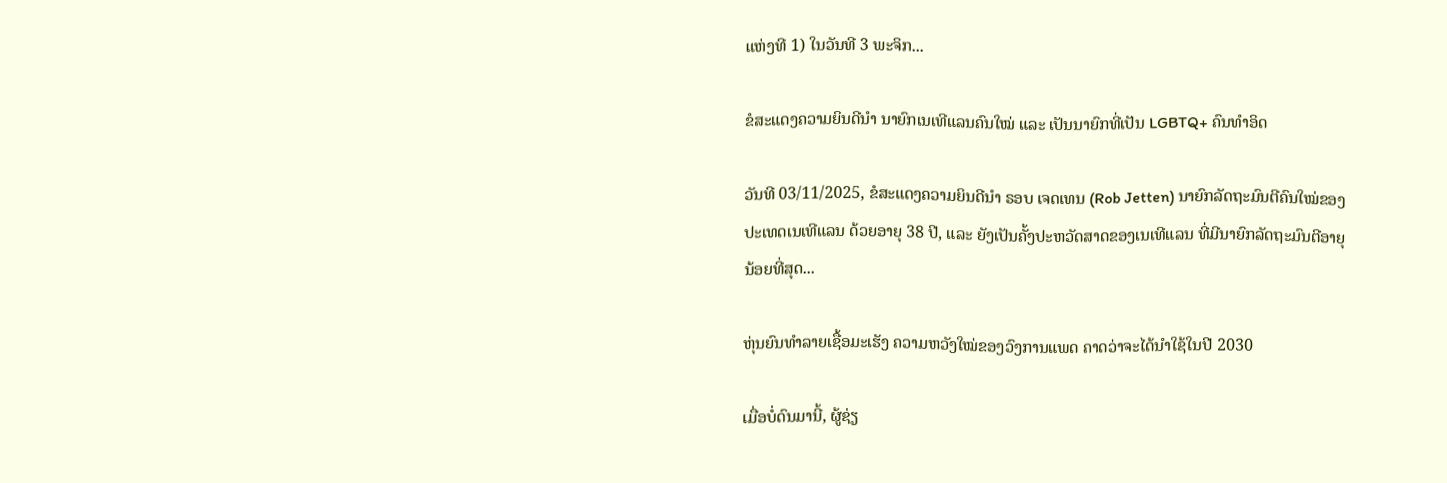ແຫ່ງທີ 1) ໃນວັນທີ 3 ພະຈິກ...

ຂໍສະແດງຄວາມຍິນດີນຳ ນາຍົກເນເທີແລນຄົນໃໝ່ ແລະ ເປັນນາຍົກທີ່ເປັນ LGBTQ+ ຄົນທຳອິດ

ວັນທີ 03/11/2025, ຂໍສະແດງຄວາມຍິນດີນຳ ຣອບ ເຈດເທນ (Rob Jetten) ນາຍົກລັດຖະມົນຕີຄົນໃໝ່ຂອງປະເທດເນເທີແລນ ດ້ວຍອາຍຸ 38 ປີ, ແລະ ຍັງເປັນຄັ້ງປະຫວັດສາດຂອງເນເທີແລນ ທີ່ມີນາຍົກລັດຖະມົນຕີອາຍຸນ້ອຍທີ່ສຸດ...

ຫຸ່ນຍົນທຳລາຍເຊື້ອມະເຮັງ ຄວາມຫວັງໃໝ່ຂອງວົງການແພດ ຄາດວ່າຈະໄດ້ນໍາໃຊ້ໃນປີ 2030

ເມື່ອບໍ່ດົນມານີ້, ຜູ້ຊ່ຽ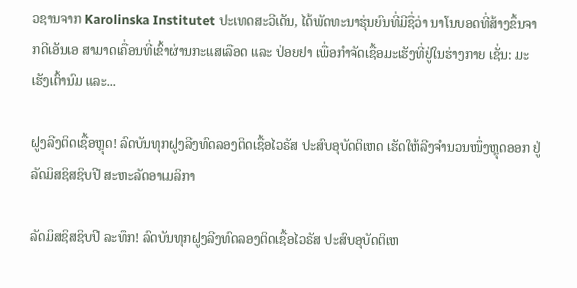ວຊານຈາກ Karolinska Institutet ປະເທດສະວີເດັນ, ໄດ້ພັດທະນາຮຸ່ນຍົນທີ່ມີຊື່ວ່າ ນາໂນບອດທີ່ສ້າງຂຶ້ນຈາກດີເອັນເອ ສາມາດເຄື່ອນທີ່ເຂົ້າຜ່ານກະແສເລືອດ ແລະ ປ່ອຍຢາ ເພື່ອກຳຈັດເຊື້ອມະເຮັງທີ່ຢູ່ໃນຮ່າງກາຍ ເຊັ່ນ: ມະເຮັງເຕົ້ານົມ ແລະ...

ຝູງລີງຕິດເຊື້ອຫຼຸດ! ລົດບັນທຸກຝູງລີງທົດລອງຕິດເຊື້ອໄວຣັສ ປະສົບອຸບັດຕິເຫດ ເຮັດໃຫ້ລີງຈຳນວນໜຶ່ງຫຼຸດອອກ ຢູ່ລັດມິສຊິສຊິບປີ ສະຫະລັດອາເມລິກາ

ລັດມິສຊິສຊິບປີ ລະທຶກ! ລົດບັນທຸກຝູງລີງທົດລອງຕິດເຊື້ອໄວຣັສ ປະສົບອຸບັດຕິເຫ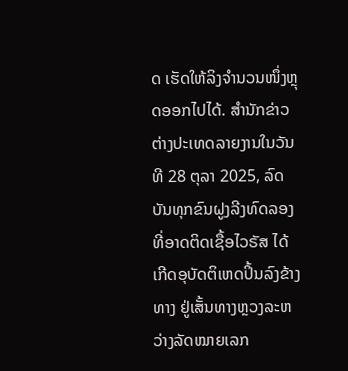ດ ເຮັດໃຫ້ລິງຈຳນວນໜຶ່ງຫຼຸດອອກໄປໄດ້. ສຳນັກຂ່າວຕ່າງປະເທດລາຍງານໃນວັນທີ 28 ຕຸລາ 2025, ລົດບັນທຸກຂົນຝູງລີງທົດລອງທີ່ອາດຕິດເຊື້ອໄວຣັສ ໄດ້ເກີດອຸບັດຕິເຫດປິ້ນລົງຂ້າງທາງ ຢູ່ເສັ້ນທາງຫຼວງລະຫວ່າງລັດໝາຍເລກ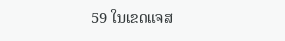59 ໃນເຂດແຈສ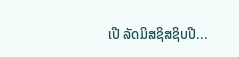ເປີ ລັດມິສຊິສຊິບປີ...